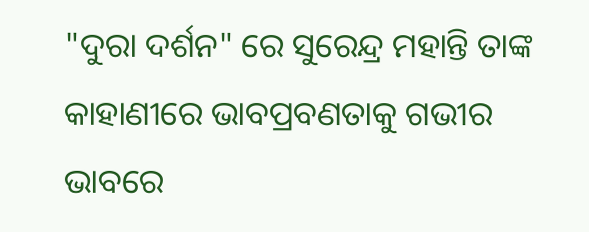"ଦୁରା ଦର୍ଶନ" ରେ ସୁରେନ୍ଦ୍ର ମହାନ୍ତି ତାଙ୍କ କାହାଣୀରେ ଭାବପ୍ରବଣତାକୁ ଗଭୀର ଭାବରେ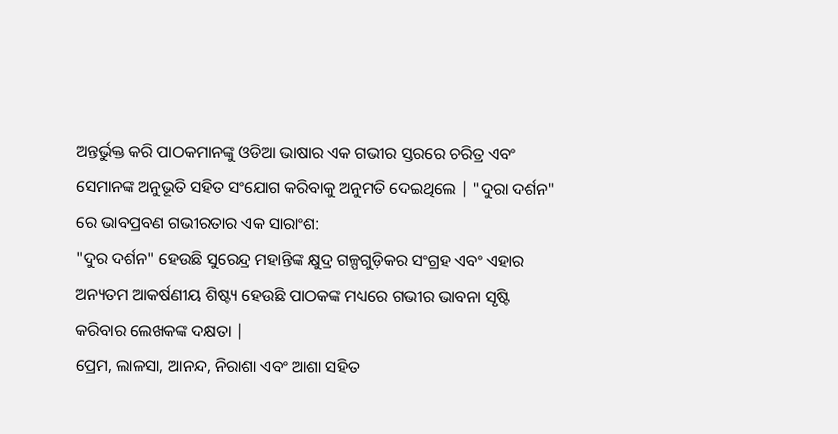ଅନ୍ତର୍ଭୁକ୍ତ କରି ପାଠକମାନଙ୍କୁ ଓଡିଆ ଭାଷାର ଏକ ଗଭୀର ସ୍ତରରେ ଚରିତ୍ର ଏବଂ ସେମାନଙ୍କ ଅନୁଭୂତି ସହିତ ସଂଯୋଗ କରିବାକୁ ଅନୁମତି ଦେଇଥିଲେ | "ଦୁରା ଦର୍ଶନ" ରେ ଭାବପ୍ରବଣ ଗଭୀରତାର ଏକ ସାରାଂଶ:
"ଦୁର ଦର୍ଶନ" ହେଉଛି ସୁରେନ୍ଦ୍ର ମହାନ୍ତିଙ୍କ କ୍ଷୁଦ୍ର ଗଳ୍ପଗୁଡ଼ିକର ସଂଗ୍ରହ ଏବଂ ଏହାର ଅନ୍ୟତମ ଆକର୍ଷଣୀୟ ଶିଷ୍ଟ୍ୟ ହେଉଛି ପାଠକଙ୍କ ମଧ୍ୟରେ ଗଭୀର ଭାବନା ସୃଷ୍ଟି କରିବାର ଲେଖକଙ୍କ ଦକ୍ଷତା |
ପ୍ରେମ, ଲାଳସା, ଆନନ୍ଦ, ନିରାଶା ଏବଂ ଆଶା ସହିତ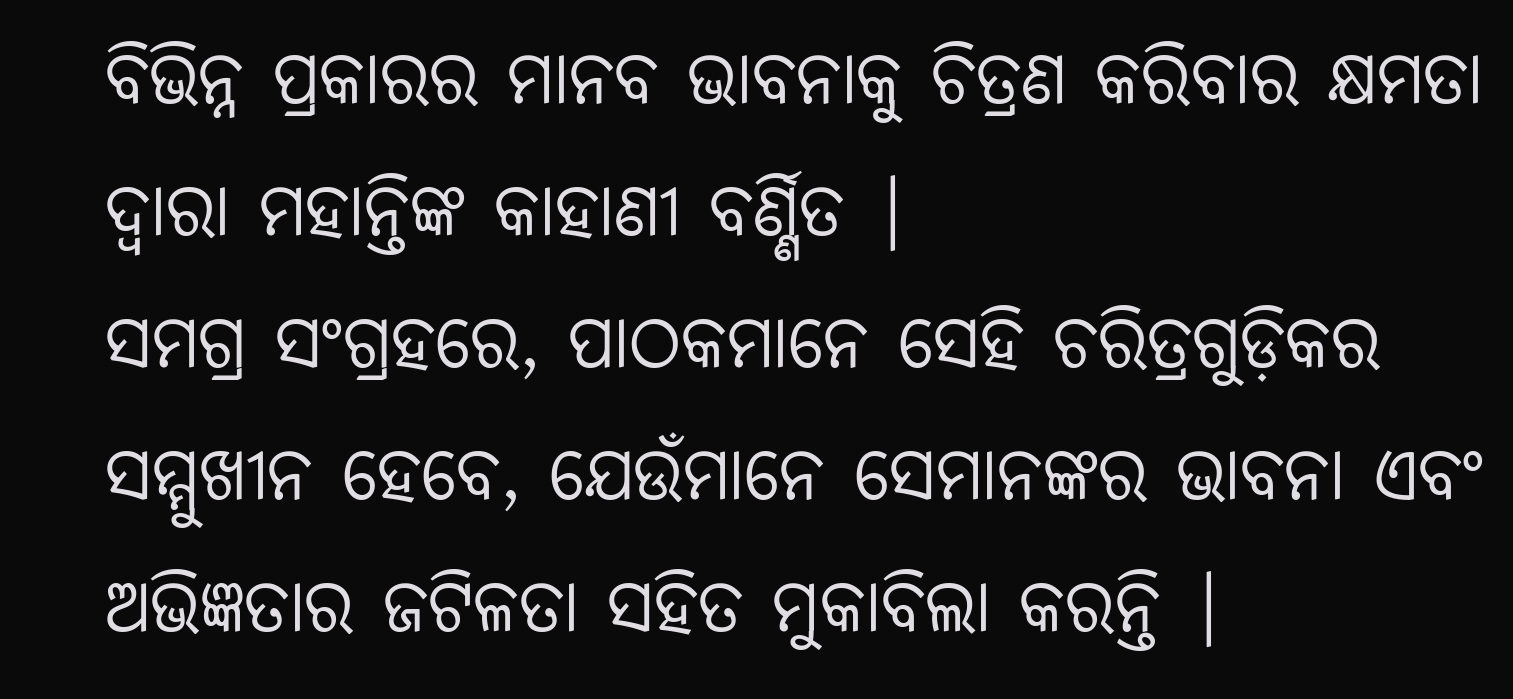ବିଭିନ୍ନ ପ୍ରକାରର ମାନବ ଭାବନାକୁ ଚିତ୍ରଣ କରିବାର କ୍ଷମତା ଦ୍ୱାରା ମହାନ୍ତିଙ୍କ କାହାଣୀ ବର୍ଣ୍ଣିତ |
ସମଗ୍ର ସଂଗ୍ରହରେ, ପାଠକମାନେ ସେହି ଚରିତ୍ରଗୁଡ଼ିକର ସମ୍ମୁଖୀନ ହେବେ, ଯେଉଁମାନେ ସେମାନଙ୍କର ଭାବନା ଏବଂ ଅଭିଜ୍ଞତାର ଜଟିଳତା ସହିତ ମୁକାବିଲା କରନ୍ତି |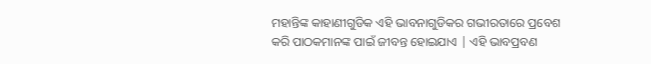ମହାନ୍ତିଙ୍କ କାହାଣୀଗୁଡିକ ଏହି ଭାବନାଗୁଡିକର ଗଭୀରତାରେ ପ୍ରବେଶ କରି ପାଠକମାନଙ୍କ ପାଇଁ ଜୀବନ୍ତ ହୋଇଯାଏ | ଏହି ଭାବପ୍ରବଣ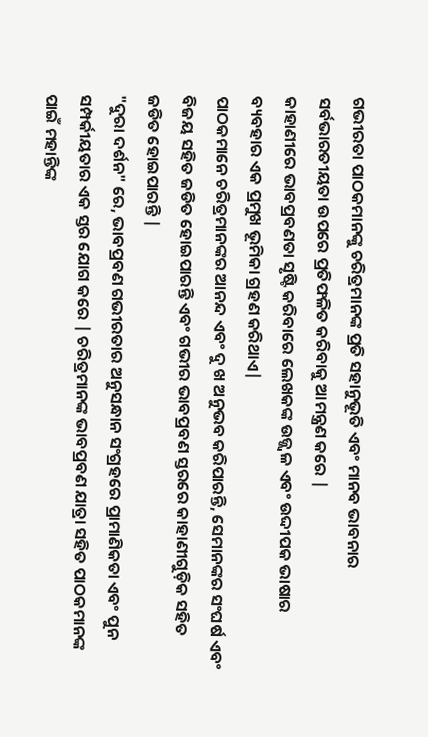ଗଭୀରତା ପାଠକମାନଙ୍କୁ ଚରିତ୍ରମାନଙ୍କ ପ୍ରତି ସହାନୁଭୂତି ଏବଂ ମାନବ ଭାବନାର ସର୍ବଭାରତୀୟତା ଉପରେ ପ୍ରତିଫଳିତ କରିବାକୁ ଆମନ୍ତ୍ରଣ କରେ |
କାହାଣୀରେ ଭାବପ୍ରବଣତା ସୃଷ୍ଟି କରିବାରେ ଲେଖକଙ୍କ ଉଜ୍ଜ୍ୱଳ ଏବଂ ଉଦ୍ଦୀପକ ଭାଷାର ବ୍ୟବହାର ଏକ ପ୍ରମୁଖ ଭୂମିକା ଗ୍ରହଣ କରିଥାଏ|
ପାଠକମାନେ ଚରିତ୍ରମାନଙ୍କର ଆନନ୍ଦ ଏବଂ ଦୁ ଖ ଅନୁଭବ କରିପାରନ୍ତି, ସେମାନଙ୍କର ସଂଘର୍ଷ ଏବଂ ବିଜୟ ସହିତ ଜଡିତ ହୋଇପାରନ୍ତି ଏବଂ ଗଭୀର ଭାବପ୍ରବଣ ସ୍ତରରେ କାହାଣୀଗୁଡ଼ିକ ସହିତ ଜଡିତ ହୋଇପାରନ୍ତି |
"ଦୁରା ଦର୍ଶନ" ରେ, ଭାବପ୍ରବଣ ଗଭୀରତାର ଅନୁସନ୍ଧାନ ସଂଗ୍ରହରେ ପ୍ରାମାଣିକତା ଏବଂ ପୁନ ସମ୍ପର୍କୀୟତାର ଏକ ସ୍ତର ଯୋଗ କରେ | ଚରିତ୍ରମାନଙ୍କ ଭାବପ୍ରବଣ ଯାତ୍ରା ସହିତ ପାଠକମାନଙ୍କ ପାଇଁ ମହାନ୍ତିଙ୍କ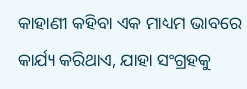କାହାଣୀ କହିବା ଏକ ମାଧ୍ୟମ ଭାବରେ କାର୍ଯ୍ୟ କରିଥାଏ, ଯାହା ସଂଗ୍ରହକୁ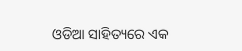ଓଡିଆ ସାହିତ୍ୟରେ ଏକ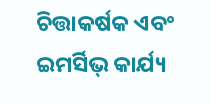ଚିତ୍ତାକର୍ଷକ ଏବଂ ଇମର୍ସିଭ୍ କାର୍ଯ୍ୟ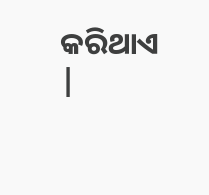କରିଥାଏ |